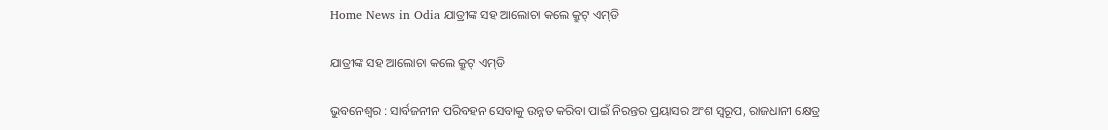Home News in Odia ଯାତ୍ରୀଙ୍କ ସହ ଆଲୋଚା କଲେ କ୍ରୁଟ୍‍ ଏମ୍‍ଡି

ଯାତ୍ରୀଙ୍କ ସହ ଆଲୋଚା କଲେ କ୍ରୁଟ୍‍ ଏମ୍‍ଡି

ଭୁବନେଶ୍ୱର : ସାର୍ବଜନୀନ ପରିବହନ ସେବାକୁ ଉନ୍ନତ କରିବା ପାଇଁ ନିରନ୍ତର ପ୍ରୟାସର ଅଂଶ ସ୍ୱରୂପ, ରାଜଧାନୀ କ୍ଷେତ୍ର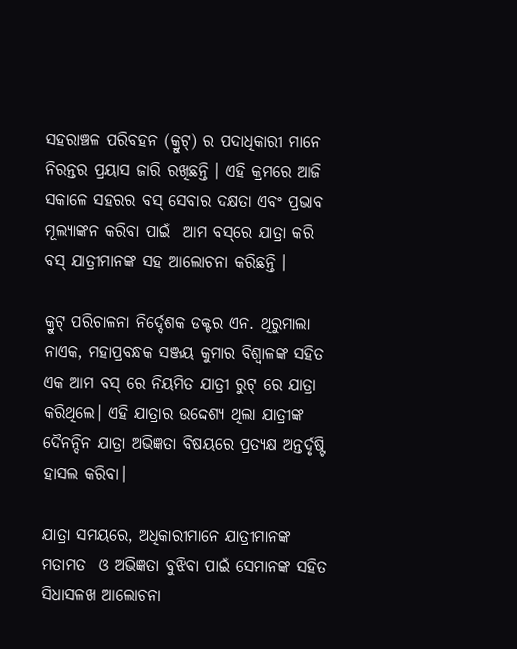ସହରାଞ୍ଚଳ ପରିବହନ (କ୍ରୁଟ୍‍) ର ପଦାଧିକାରୀ ମାନେ ନିରନ୍ତର ପ୍ରୟାସ ଜାରି ରଖିଛନ୍ତି । ଏହି କ୍ରମରେ ଆଜି ସକାଳେ ସହରର ବସ୍ ସେବାର ଦକ୍ଷତା ଏବଂ ପ୍ରଭାବ ମୂଲ୍ୟାଙ୍କନ କରିବା ପାଇଁ  ଆମ ବସ୍‌ରେ ଯାତ୍ରା କରି ବସ୍ ଯାତ୍ରୀମାନଙ୍କ ସହ ଆଲୋଚନା କରିଛନ୍ତି ।

କ୍ରୁଟ୍‍ ପରିଚାଳନା ନିର୍ଦ୍ଦେଶକ ଡକ୍ଟର ଏନ. ଥିରୁମାଲା ନାଏକ, ମହାପ୍ରବନ୍ଧକ ସଞ୍ଜୟ କୁମାର ବିଶ୍ୱାଳଙ୍କ ସହିତ ଏକ ଆମ ବସ୍ ରେ ନିୟମିତ ଯାତ୍ରୀ ରୁଟ୍ ରେ ଯାତ୍ରା କରିଥିଲେ। ଏହି ଯାତ୍ରାର ଉଦ୍ଦେଶ୍ୟ ଥିଲା ଯାତ୍ରୀଙ୍କ ଦୈନନ୍ଦିନ ଯାତ୍ରା ଅଭିଜ୍ଞତା ବିଷୟରେ ପ୍ରତ୍ୟକ୍ଷ ଅନ୍ତର୍ଦୃଷ୍ଟି ହାସଲ କରିବା।

ଯାତ୍ରା ସମୟରେ, ଅଧିକାରୀମାନେ ଯାତ୍ରୀମାନଙ୍କ ମତାମତ  ଓ ଅଭିଜ୍ଞତା ବୁଝିବା ପାଇଁ ସେମାନଙ୍କ ସହିତ ସିଧାସଳଖ ଆଲୋଚନା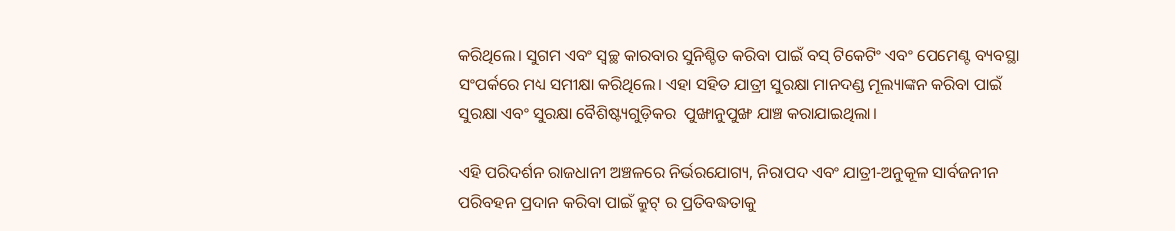କରିଥିଲେ। ସୁଗମ ଏବଂ ସ୍ୱଚ୍ଛ କାରବାର ସୁନିଶ୍ଚିତ କରିବା ପାଇଁ ବସ୍ ଟିକେଟିଂ ଏବଂ ପେମେଣ୍ଟ ବ୍ୟବସ୍ଥା ସଂପର୍କରେ ମଧ୍ୟ ସମୀକ୍ଷା କରିଥିଲେ। ଏହା ସହିତ ଯାତ୍ରୀ ସୁରକ୍ଷା ମାନଦଣ୍ଡ ମୂଲ୍ୟାଙ୍କନ କରିବା ପାଇଁ  ସୁରକ୍ଷା ଏବଂ ସୁରକ୍ଷା ବୈଶିଷ୍ଟ୍ୟଗୁଡ଼ିକର  ପୁଙ୍ଖାନୁପୁଙ୍ଖ ଯାଞ୍ଚ କରାଯାଇଥିଲା।

ଏହି ପରିଦର୍ଶନ ରାଜଧାନୀ ଅଞ୍ଚଳରେ ନିର୍ଭରଯୋଗ୍ୟ, ନିରାପଦ ଏବଂ ଯାତ୍ରୀ-ଅନୁକୂଳ ସାର୍ବଜନୀନ ପରିବହନ ପ୍ରଦାନ କରିବା ପାଇଁ କ୍ରୁଟ୍‍ ର ପ୍ରତିବଦ୍ଧତାକୁ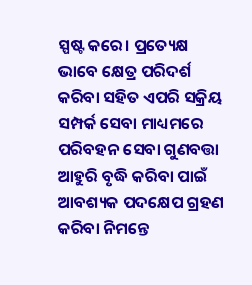ସ୍ପଷ୍ଟ କରେ। ପ୍ରତ୍ୟେକ୍ଷ ଭାବେ କ୍ଷେତ୍ର ପରିଦର୍ଶ  କରିବା ସହିତ ଏପରି ସକ୍ରିୟ ସମ୍ପର୍କ ସେବା ମାଧ୍ୟମରେ ପରିବହନ ସେବା ଗୁଣବତ୍ତା ଆହୁରି ବୃଦ୍ଧି କରିବା ପାଇଁ  ଆବଶ୍ୟକ ପଦକ୍ଷେପ ଗ୍ରହଣ କରିବା ନିମନ୍ତେ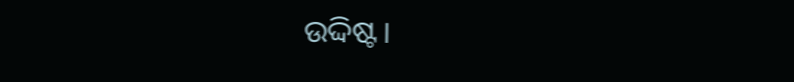ଉଦ୍ଦିଷ୍ଟ।